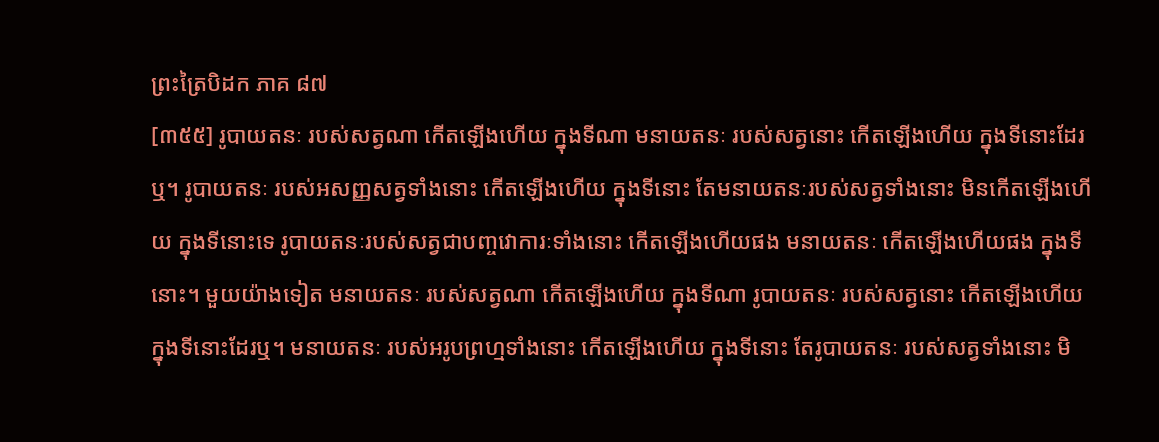ព្រះត្រៃបិដក ភាគ ៨៧
[៣៥៥] រូបាយតនៈ របស់សត្វណា កើតឡើងហើយ ក្នុងទីណា មនាយតនៈ របស់សត្វនោះ កើតឡើងហើយ ក្នុងទីនោះដែរឬ។ រូបាយតនៈ របស់អសញ្ញសត្វទាំងនោះ កើតឡើងហើយ ក្នុងទីនោះ តែមនាយតនៈរបស់សត្វទាំងនោះ មិនកើតឡើងហើយ ក្នុងទីនោះទេ រូបាយតនៈរបស់សត្វជាបញ្ចវោការៈទាំងនោះ កើតឡើងហើយផង មនាយតនៈ កើតឡើងហើយផង ក្នុងទីនោះ។ មួយយ៉ាងទៀត មនាយតនៈ របស់សត្វណា កើតឡើងហើយ ក្នុងទីណា រូបាយតនៈ របស់សត្វនោះ កើតឡើងហើយ ក្នុងទីនោះដែរឬ។ មនាយតនៈ របស់អរូបព្រហ្មទាំងនោះ កើតឡើងហើយ ក្នុងទីនោះ តែរូបាយតនៈ របស់សត្វទាំងនោះ មិ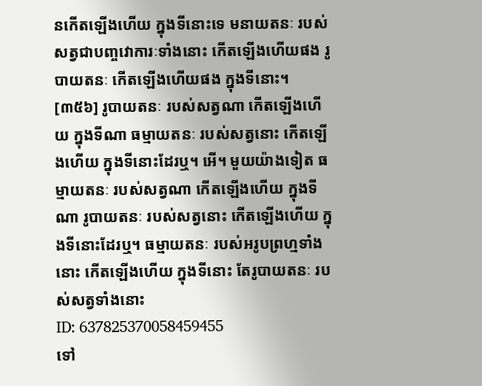នកើតឡើងហើយ ក្នុងទីនោះទេ មនាយតនៈ របស់សត្វជាបញ្ចវោការៈទាំងនោះ កើតឡើងហើយផង រូបាយតនៈ កើតឡើងហើយផង ក្នុងទីនោះ។
[៣៥៦] រូបាយតនៈ របស់សត្វណា កើតឡើងហើយ ក្នុងទីណា ធម្មាយតនៈ របស់សត្វនោះ កើតឡើងហើយ ក្នុងទីនោះដែរឬ។ អើ។ មួយយ៉ាងទៀត ធម្មាយតនៈ របស់សត្វណា កើតឡើងហើយ ក្នុងទីណា រូបាយតនៈ របស់សត្វនោះ កើតឡើងហើយ ក្នុងទីនោះដែរឬ។ ធម្មាយតនៈ របស់អរូបព្រហ្មទាំងនោះ កើតឡើងហើយ ក្នុងទីនោះ តែរូបាយតនៈ របស់សត្វទាំងនោះ
ID: 637825370058459455
ទៅ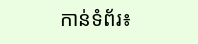កាន់ទំព័រ៖